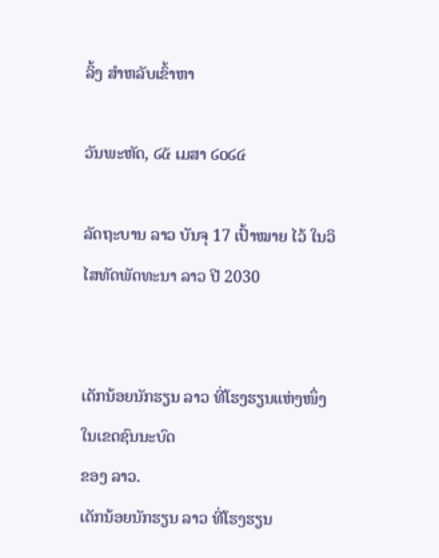ລິ້ງ ສຳຫລັບເຂົ້າຫາ

ວັນພະຫັດ, ໒໕ ເມສາ ໒໐໒໔

ລັດຖະບານ ລາວ ບັນຈຸ 17 ເປົ້າໝາຍ ໄວ້ ໃນວິໄສທັດພັດທະນາ ລາວ ປີ 2030


ເດັກນ້ອຍນັກຮຽນ ລາວ ທີ່ໂຮງຮຽນແຫ່ງໜຶ່ງໃນເຂດຊົນນະບົດ
ຂອງ ລາວ.
ເດັກນ້ອຍນັກຮຽນ ລາວ ທີ່ໂຮງຮຽນ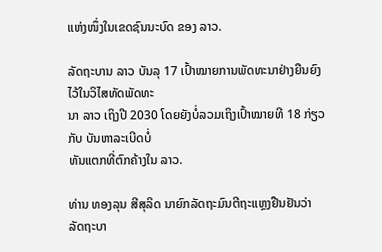ແຫ່ງໜຶ່ງໃນເຂດຊົນນະບົດ ຂອງ ລາວ.

ລັດຖະບານ ລາວ ບັນລຸ 17 ເປົ້າໝາຍການພັດທະນາຢ່າງຍືນຍົງໄວ້ໃນວິໄສທັດພັດທະ
ນາ ລາວ ເຖິງປີ 2030 ໂດຍຍັງບໍ່ລວມເຖິງເປົ້າໝາຍທີ 18 ກ່ຽວກັບ ບັນຫາລະເບີດບໍ່
ທັນແຕກທີ່ຕົກຄ້າງໃນ ລາວ.

ທ່ານ ທອງລຸນ ສີສຸລິດ ນາຍົກລັດຖະມົນຕີຖະແຫຼງຢືນຢັນວ່າ ລັດຖະບາ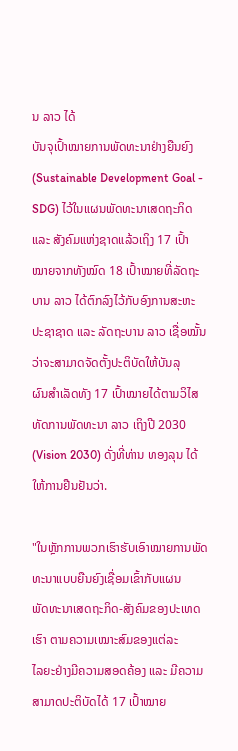ນ ລາວ ໄດ້
ບັນຈຸເປົ້າໝາຍການພັດທະນາຢ່າງຍືນຍົງ (Sustainable Development Goal -
SDG) ໄວ້ໃນແຜນພັດທະນາເສດຖະກິດ ແລະ ສັງຄົມແຫ່ງຊາດແລ້ວເຖິງ 17 ເປົ້າ
ໝາຍຈາກທັງໝົດ 18 ເປົ້າໝາຍທີ່ລັດຖະບານ ລາວ ໄດ້ຕົກລົງໄວ້ກັບອົງການສະຫະ
ປະຊາຊາດ ແລະ ລັດຖະບານ ລາວ ເຊື່ອໝັ້ນວ່າຈະສາມາດຈັດຕັ້ງປະຕິບັດໃຫ້ບັນລຸ
ຜົນສຳເລັດທັງ 17 ເປົ້າໝາຍໄດ້ຕາມວິໄສທັດການພັດທະນາ ລາວ ເຖິງປີ 2030
(Vision 2030) ດັ່ງທີ່ທ່ານ ທອງລຸນ ໄດ້ໃຫ້ການຢືນຢັນວ່າ.

"ໃນຫຼັກການພວກເຮົາຮັບເອົາໝາຍການພັດທະນາແບບຍືນຍົງເຊື່ອມເຂົ້າກັບແຜນ
ພັດທະນາເສດຖະກິດ-ສັງຄົມຂອງປະເທດເຮົາ ຕາມຄວາມເໝາະສົມຂອງແຕ່ລະ
ໄລຍະຢ່າງມີຄວາມສອດຄ້ອງ ແລະ ມີຄວາມສາມາດປະຕິບັດໄດ້ 17 ເປົ້າໝາຍ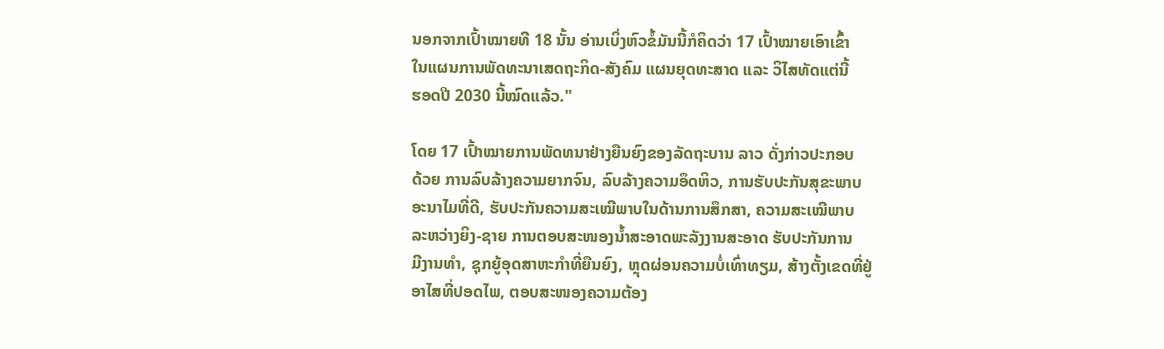ນອກຈາກເປົ້າໝາຍທີ 18 ນັ້ນ ອ່ານເບິ່ງຫົວຂໍ້ມັນນີ້ກໍຄິດວ່າ 17 ເປົ້າໝາຍເອົາເຂົ້າ
ໃນແຜນການພັດທະນາເສດຖະກິດ-ສັງຄົມ ແຜນຍຸດທະສາດ ແລະ ວິໄສທັດແຕ່ນີ້
ຮອດປີ 2030 ນີ້ໝົດແລ້ວ."

ໂດຍ 17 ເປົ້າໝາຍການພັດທນາຢ່າງຍືນຍົງຂອງລັດຖະບານ ລາວ ດັ່ງກ່າວປະກອບ
ດ້ວຍ ການລົບລ້າງຄວາມຍາກຈົນ, ລົບລ້າງຄວາມອຶດຫິວ, ການຮັບປະກັນສຸຂະພາບ
ອະນາໄມທີ່ດີ, ຮັບປະກັນຄວາມສະເໝີພາບໃນດ້ານການສຶກສາ, ຄວາມສະເໝີພາບ
ລະຫວ່າງຍິງ-ຊາຍ ການຕອບສະໜອງນໍ້າສະອາດພະລັງງານສະອາດ ຮັບປະກັນການ
ມີງານທຳ, ຊຸກຍູ້ອຸດສາຫະກຳທີ່ຍືນຍົງ, ຫຼຸດຜ່ອນຄວາມບໍ່ເທົ່າທຽມ, ສ້າງຕັ້ງເຂດທີ່ຢູ່
ອາໄສທີ່ປອດໄພ, ຕອບສະໜອງຄວາມຕ້ອງ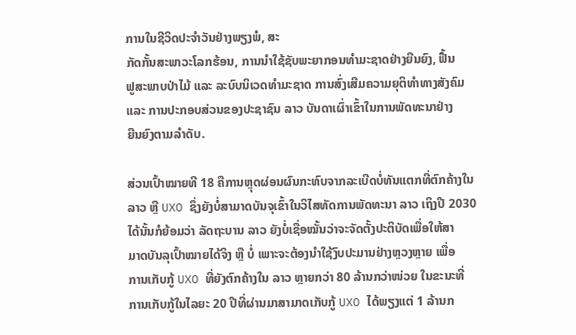ການໃນຊີວິດປະຈຳວັນຢ່າງພຽງພໍ, ສະ
ກັດກັ້ນສະພາວະໂລກຮ້ອນ, ການນຳໃຊ້ຊັບພະຍາກອນທຳມະຊາດຢ່າງຍືນຍົງ, ຟື້ນ
ຟູສະພາບປ່າໄມ້ ແລະ ລະບົບນິເວດທຳມະຊາດ ການສົ່ງເສີມຄວາມຍຸຕິທຳທາງສັງຄົມ
ແລະ ການປະກອບສ່ວນຂອງປະຊາຊົນ ລາວ ບັນດາເຜົ່າເຂົ້າໃນການພັດທະນາຢ່າງ
ຍືນຍົງຕາມລຳດັບ.

ສ່ວນເປົ້າໝາຍທີ 18 ຄືການຫຼຸດຜ່ອນຜົນກະທົບຈາກລະເບີດບໍ່ທັນແຕກທີ່ຕົກຄ້າງໃນ
ລາວ ຫຼື UXO ຊຶ່ງຍັງບໍ່ສາມາດບັນຈຸເຂົ້າໃນວິໄສທັດການພັດທະນາ ລາວ ເຖິງປີ 2030
ໄດ້ນັ້ນກໍຍ້ອມວ່າ ລັດຖະບານ ລາວ ຍັງບໍ່ເຊື່ອໝັ້ນວ່າຈະຈັດຕັ້ງປະຕິບັດເພື່ອໃຫ້ສາ
ມາດບັນລຸເປົ້າໝາຍໄດ້ຈິງ ຫຼື ບໍ່ ເພາະຈະຕ້ອງນຳໃຊ້ງົບປະມານຢ່າງຫຼວງຫຼາຍ ເພື່ອ
ການເກັບກູ້ UXO ທີ່ຍັງຕົກຄ້າງໃນ ລາວ ຫຼາຍກວ່າ 80 ລ້ານກວ່າໜ່ວຍ ໃນຂະນະທີ່
ການເກັບກູ້ໃນໄລຍະ 20 ປີທີ່ຜ່ານມາສາມາດເກັບກູ້ UXO ໄດ້ພຽງແຕ່ 1 ລ້ານກ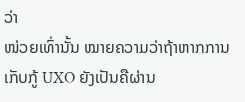ວ່າ
ໜ່ວຍເທົ່ານັ້ນ ໝາຍຄວາມວ່າຖ້າຫາກການເກັບກູ້ UXO ຍັງເປັນຄືຜ່ານ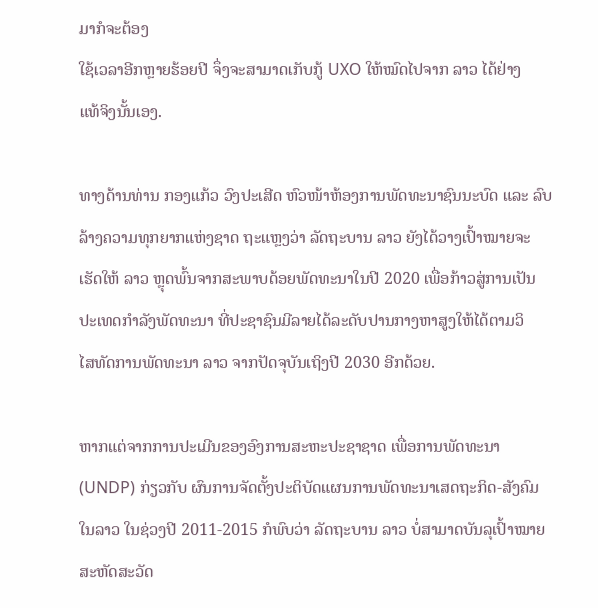ມາກໍຈະຕ້ອງ
ໃຊ້ເວລາອີກຫຼາຍຮ້ອຍປີ ຈຶ່ງຈະສາມາດເກັບກູ້ UXO ໃຫ້ໝົດໄປຈາກ ລາວ ໄດ້ຢ່າງ
ແທ້ຈິງນັ້ນເອງ.

ທາງດ້ານທ່ານ ກອງແກ້ວ ວົງປະເສີດ ຫົວໜ້າຫ້ອງການພັດທະນາຊົນນະບົດ ແລະ ລົບ
ລ້າງຄວາມທຸກຍາກແຫ່ງຊາດ ຖະແຫຼງວ່າ ລັດຖະບານ ລາວ ຍັງໄດ້ວາງເປົ້າໝາຍຈະ
ເຮັດໃຫ້ ລາວ ຫຼຸດພົ້ນຈາກສະພາບດ້ອຍພັດທະນາໃນປີ 2020 ເພື່ອກ້າວສູ່ການເປັນ
ປະເທດກຳລັງພັດທະນາ ທີ່ປະຊາຊົນມີລາຍໄດ້ລະດັບປານກາງຫາສູງໃຫ້ໄດ້ຕາມວິ
ໄສທັດການພັດທະນາ ລາວ ຈາກປັດຈຸບັນເຖິງປີ 2030 ອີກດ້ວຍ.

ຫາກແຕ່ຈາກການປະເມີນຂອງອົງການສະຫະປະຊາຊາດ ເພື່ອການພັດທະນາ
(UNDP) ກ່ຽວກັບ ຜົນການຈັດຕັ້ງປະຕິບັດແຜນການພັດທະນາເສດຖະກິດ-ສັງຄົມ
ໃນລາວ ໃນຊ່ວງປີ 2011-2015 ກໍພົບວ່າ ລັດຖະບານ ລາວ ບໍ່ສາມາດບັນລຸເປົ້າໝາຍ
ສະຫັດສະວັດ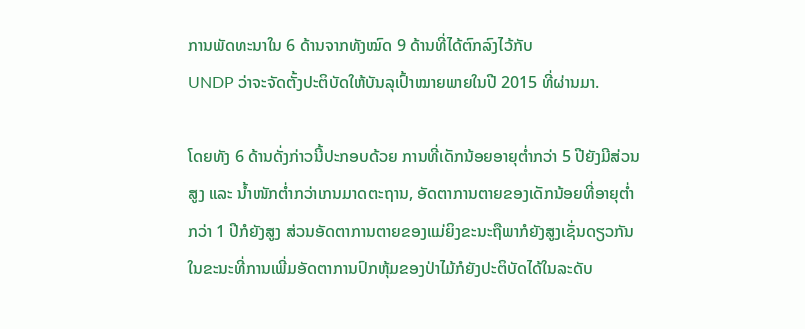ການພັດທະນາໃນ 6 ດ້ານຈາກທັງໝົດ 9 ດ້ານທີ່ໄດ້ຕົກລົງໄວ້ກັບ
UNDP ວ່າຈະຈັດຕັ້ງປະຕິບັດໃຫ້ບັນລຸເປົ້າໝາຍພາຍໃນປີ 2015 ທີ່ຜ່ານມາ.

ໂດຍທັງ 6 ດ້ານດັ່ງກ່າວນີ້ປະກອບດ້ວຍ ການທີ່ເດັກນ້ອຍອາຍຸຕໍ່າກວ່າ 5 ປີຍັງມີສ່ວນ
ສູງ ແລະ ນໍ້າໜັກຕໍ່າກວ່າເກນມາດຕະຖານ, ອັດຕາການຕາຍຂອງເດັກນ້ອຍທີ່ອາຍຸຕໍ່າ
ກວ່າ 1 ປີກໍຍັງສູງ ສ່ວນອັດຕາການຕາຍຂອງແມ່ຍິງຂະນະຖືພາກໍຍັງສູງເຊັ່ນດຽວກັນ
ໃນຂະນະທີ່ການເພີ່ມອັດຕາການປົກຫຸ້ມຂອງປ່າໄມ້ກໍຍັງປະຕິບັດໄດ້ໃນລະດັບ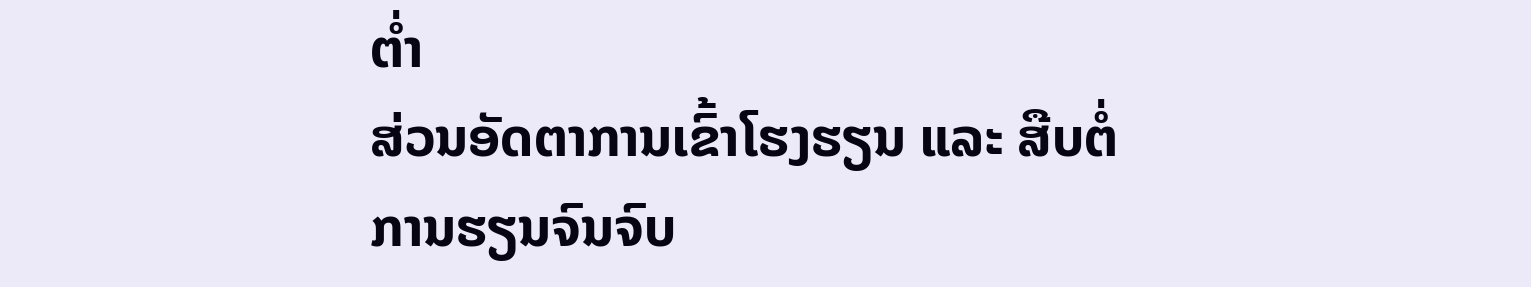ຕໍ່າ
ສ່ວນອັດຕາການເຂົ້າໂຮງຮຽນ ແລະ ສືບຕໍ່ການຮຽນຈົນຈົບ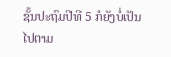ຊັ້ນປະຖົມປີທີ 5 ກໍຍັງບໍ່ເປັນ
ໄປຕາມ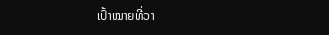ເປົ້າໝາຍທີ່ວາ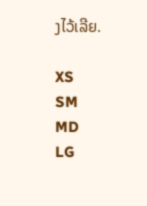ງໄວ້ເລີຍ.

XS
SM
MD
LG